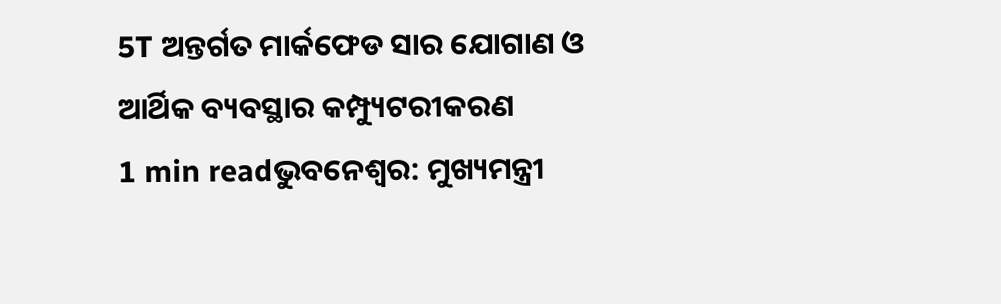5T ଅନ୍ତର୍ଗତ ମାର୍କଫେଡ ସାର ଯୋଗାଣ ଓ ଆର୍ଥିକ ବ୍ୟବସ୍ଥାର କମ୍ପ୍ୟୁଟରୀକରଣ
1 min readଭୁବନେଶ୍ୱର: ମୁଖ୍ୟମନ୍ତ୍ରୀ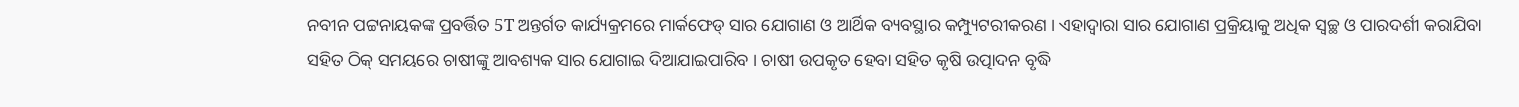ନବୀନ ପଟ୍ଟନାୟକଙ୍କ ପ୍ରବର୍ତ୍ତିତ 5T ଅନ୍ତର୍ଗତ କାର୍ଯ୍ୟକ୍ରମରେ ମାର୍କଫେଡ୍ ସାର ଯୋଗାଣ ଓ ଆର୍ଥିକ ବ୍ୟବସ୍ଥାର କମ୍ପ୍ୟୁଟରୀକରଣ । ଏହାଦ୍ବାରା ସାର ଯୋଗାଣ ପ୍ରକ୍ରିୟାକୁ ଅଧିକ ସ୍ୱଚ୍ଛ ଓ ପାରଦର୍ଶୀ କରାଯିବା ସହିତ ଠିକ୍ ସମୟରେ ଚାଷୀଙ୍କୁ ଆବଶ୍ୟକ ସାର ଯୋଗାଇ ଦିଆଯାଇପାରିବ । ଚାଷୀ ଉପକୃତ ହେବା ସହିତ କୃଷି ଉତ୍ପାଦନ ବୃଦ୍ଧି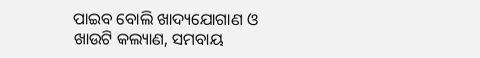ପାଇବ ବୋଲି ଖାଦ୍ୟଯୋଗାଣ ଓ ଖାଉଟି କଲ୍ୟାଣ, ସମବାୟ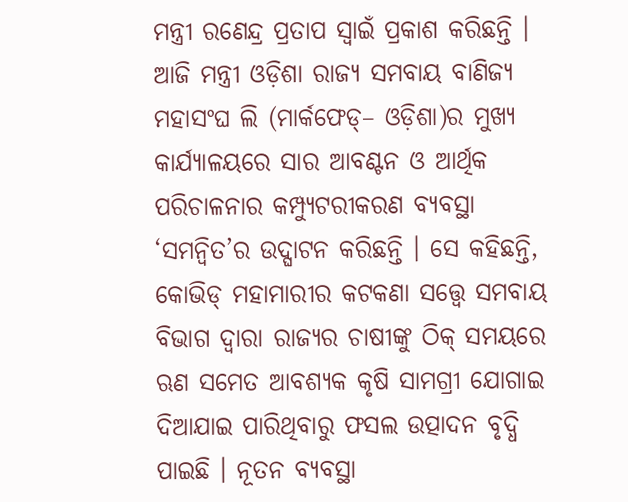ମନ୍ତ୍ରୀ ରଣେନ୍ଦ୍ର ପ୍ରତାପ ସ୍ୱାଇଁ ପ୍ରକାଶ କରିଛନ୍ତି ।
ଆଜି ମନ୍ତ୍ରୀ ଓଡ଼ିଶା ରାଜ୍ୟ ସମବାୟ ବାଣିଜ୍ୟ ମହାସଂଘ ଲି (ମାର୍କଫେଡ୍– ଓଡ଼ିଶା)ର ମୁଖ୍ୟ କାର୍ଯ୍ୟାଳୟରେ ସାର ଆବଣ୍ଟନ ଓ ଆର୍ଥିକ ପରିଚାଳନାର କମ୍ପ୍ୟୁଟରୀକରଣ ବ୍ୟବସ୍ଥା ‘ସମନ୍ବିତ’ର ଉଦ୍ଘାଟନ କରିଛନ୍ତି । ସେ କହିଛନ୍ତି, କୋଭିଡ୍ ମହାମାରୀର କଟକଣା ସତ୍ତ୍ଵେ ସମବାୟ ବିଭାଗ ଦ୍ଵାରା ରାଜ୍ୟର ଚାଷୀଙ୍କୁ ଠିକ୍ ସମୟରେ ଋଣ ସମେତ ଆବଶ୍ୟକ କୃଷି ସାମଗ୍ରୀ ଯୋଗାଇ ଦିଆଯାଇ ପାରିଥିବାରୁ ଫସଲ ଉତ୍ପାଦନ ବୃଦ୍ଧି ପାଇଛି । ନୂତନ ବ୍ୟବସ୍ଥା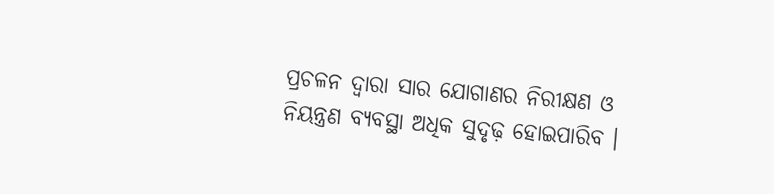ପ୍ରଚଳନ ଦ୍ଵାରା ସାର ଯୋଗାଣର ନିରୀକ୍ଷଣ ଓ ନିୟନ୍ତ୍ରଣ ବ୍ୟବସ୍ଥା ଅଧିକ ସୁଦୃଢ଼ ହୋଇପାରିବ ।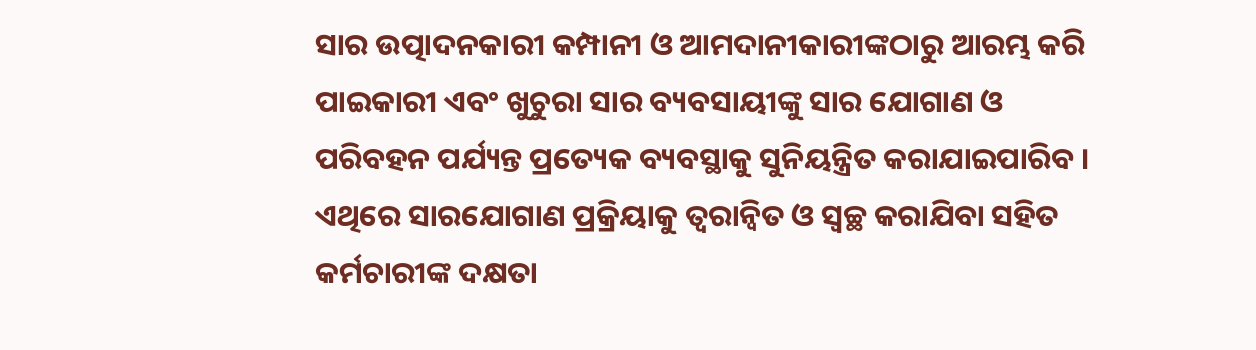ସାର ଉତ୍ପାଦନକାରୀ କମ୍ପାନୀ ଓ ଆମଦାନୀକାରୀଙ୍କଠାରୁ ଆରମ୍ଭ କରି ପାଇକାରୀ ଏବଂ ଖୁଚୁରା ସାର ବ୍ୟବସାୟୀଙ୍କୁ ସାର ଯୋଗାଣ ଓ ପରିବହନ ପର୍ଯ୍ୟନ୍ତ ପ୍ରତ୍ୟେକ ବ୍ୟବସ୍ଥାକୁ ସୁନିୟନ୍ତ୍ରିତ କରାଯାଇପାରିବ । ଏଥିରେ ସାରଯୋଗାଣ ପ୍ରକ୍ରିୟାକୁ ତ୍ୱରାନ୍ଵିତ ଓ ସ୍ଵଚ୍ଛ କରାଯିବା ସହିତ କର୍ମଚାରୀଙ୍କ ଦକ୍ଷତା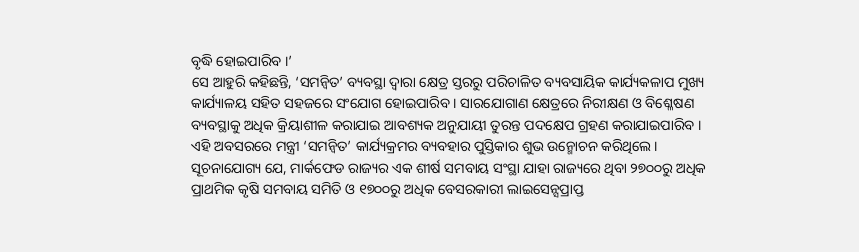ବୃଦ୍ଧି ହୋଇପାରିବ ।’
ସେ ଆହୁରି କହିଛନ୍ତି, ‘ସମନ୍ବିତ’ ବ୍ୟବସ୍ଥା ଦ୍ୱାରା କ୍ଷେତ୍ର ସ୍ତରରୁ ପରିଚାଳିତ ବ୍ୟବସାୟିକ କାର୍ଯ୍ୟକଳାପ ମୁଖ୍ୟ କାର୍ଯ୍ୟାଳୟ ସହିତ ସହଜରେ ସଂଯୋଗ ହୋଇପାରିବ । ସାରଯୋଗାଣ କ୍ଷେତ୍ରରେ ନିରୀକ୍ଷଣ ଓ ବିଶ୍ଳେଷଣ ବ୍ୟବସ୍ଥାକୁ ଅଧିକ କ୍ରିୟାଶୀଳ କରାଯାଇ ଆବଶ୍ୟକ ଅନୁଯାୟୀ ତୁରନ୍ତ ପଦକ୍ଷେପ ଗ୍ରହଣ କରାଯାଇପାରିବ । ଏହି ଅବସରରେ ମନ୍ତ୍ରୀ ‘ସମନ୍ବିତ’ କାର୍ଯ୍ୟକ୍ରମର ବ୍ୟବହାର ପୁସ୍ତିକାର ଶୁଭ ଉନ୍ମୋଚନ କରିଥିଲେ।
ସୂଚନାଯୋଗ୍ୟ ଯେ, ମାର୍କଫେଡ ରାଜ୍ୟର ଏକ ଶୀର୍ଷ ସମବାୟ ସଂସ୍ଥା ଯାହା ରାଜ୍ୟରେ ଥିବା ୨୭୦୦ରୁ ଅଧିକ ପ୍ରାଥମିକ କୃଷି ସମବାୟ ସମିତି ଓ ୧୭୦୦ରୁ ଅଧିକ ବେସରକାରୀ ଲାଇସେନ୍ସପ୍ରାପ୍ତ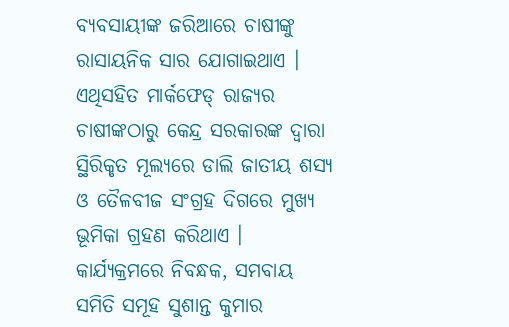ବ୍ୟବସାୟୀଙ୍କ ଜରିଆରେ ଚାଷୀଙ୍କୁ ରାସାୟନିକ ସାର ଯୋଗାଇଥାଏ । ଏଥିସହିତ ମାର୍କଫେଡ୍ ରାଜ୍ୟର ଚାଷୀଙ୍କଠାରୁ କେନ୍ଦ୍ର ସରକାରଙ୍କ ଦ୍ଵାରା ସ୍ଥିରିକୃତ ମୂଲ୍ୟରେ ଡାଲି ଜାତୀୟ ଶସ୍ୟ ଓ ତୈଳବୀଜ ସଂଗ୍ରହ ଦିଗରେ ମୁଖ୍ୟ ଭୂମିକା ଗ୍ରହଣ କରିଥାଏ ।
କାର୍ଯ୍ୟକ୍ରମରେ ନିବନ୍ଧକ, ସମବାୟ ସମିତି ସମୂହ ସୁଶାନ୍ତ କୁମାର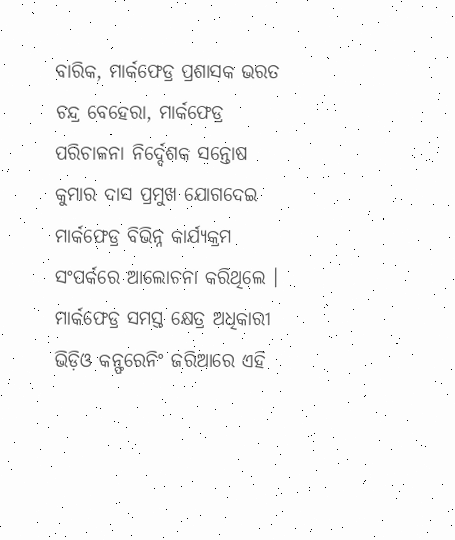ବାରିକ, ମାର୍କଫେଡ୍ର ପ୍ରଶାସକ ଭରତ ଚନ୍ଦ୍ର ବେହେରା, ମାର୍କଫେଡ୍ର ପରିଚାଳନା ନିର୍ଦ୍ଦେଶକ ସନ୍ତୋଷ କୁମାର ଦାସ ପ୍ରମୁଖ ଯୋଗଦେଇ ମାର୍କଫେଡ୍ର ବିଭିନ୍ନ କାର୍ଯ୍ୟକ୍ରମ ସଂପର୍କରେ ଆଲୋଚନା କରିଥିଲେ । ମାର୍କଫେଡ୍ର ସମସ୍ତ କ୍ଷେତ୍ର ଅଧିକାରୀ ଭିଡ଼ିଓ କନ୍ଫରେନିଂ ଜରିଆରେ ଏହି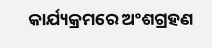କାର୍ଯ୍ୟକ୍ରମରେ ଅଂଶଗ୍ରହଣ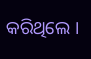କରିଥିଲେ ।